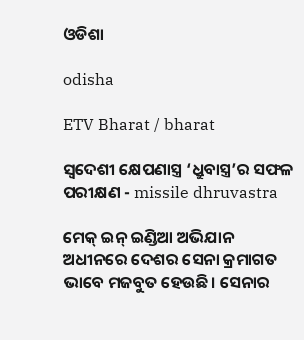ଓଡିଶା

odisha

ETV Bharat / bharat

ସ୍ବଦେଶୀ କ୍ଷେପଣାସ୍ତ୍ର ‘ଧ୍ରୁବାସ୍ତ୍ର’ର ସଫଳ ପରୀକ୍ଷଣ - missile dhruvastra

ମେକ୍ ଇନ୍ ଇଣ୍ଡିଆ ଅଭିଯାନ ଅଧୀନରେ ଦେଶର ସେନା କ୍ରମାଗତ ଭାବେ ମଜବୁତ ହେଉଛି। ସେନାର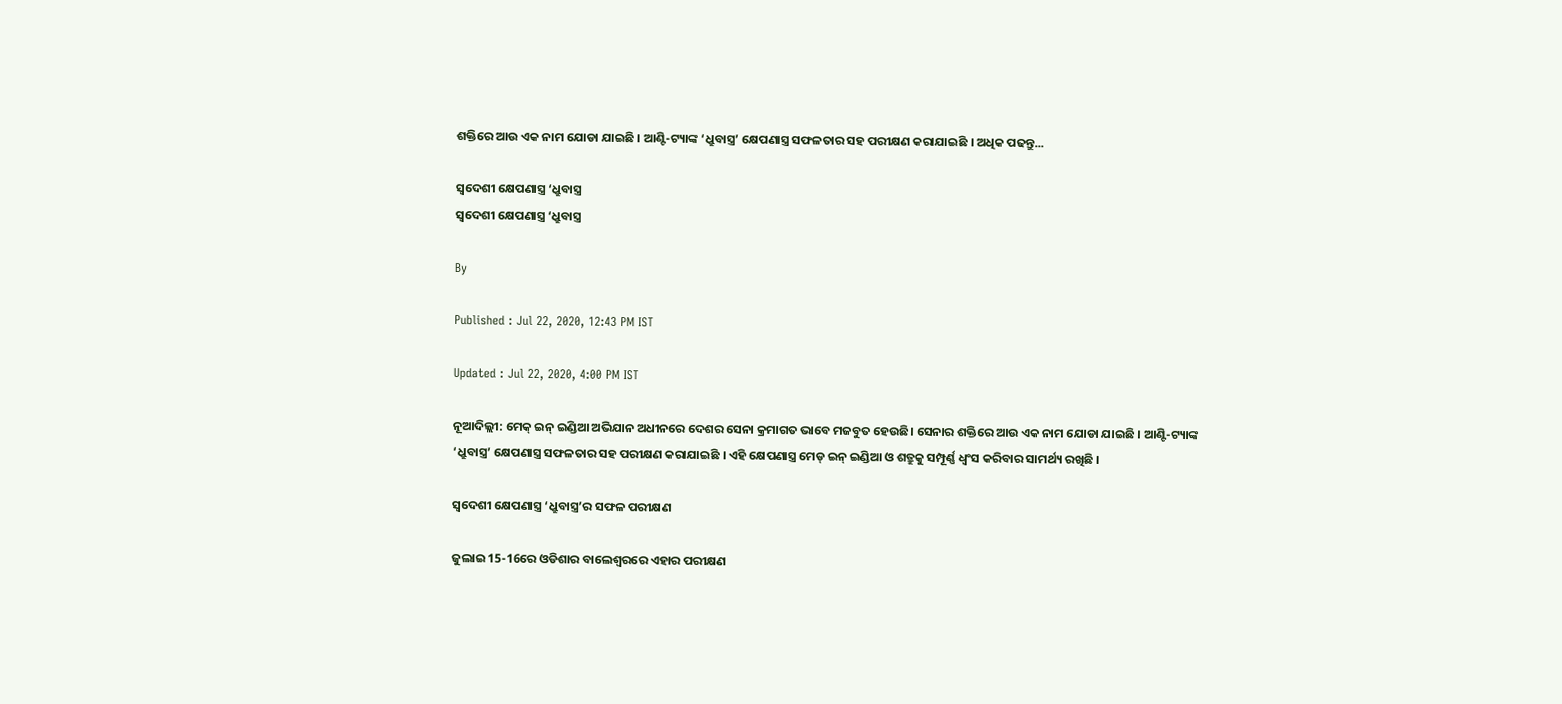ଶକ୍ତିରେ ଆଉ ଏକ ନାମ ଯୋଡା ଯାଇଛି । ଆଣ୍ଟି-ଟ୍ୟାଙ୍କ ‘ଧ୍ରୁବାସ୍ତ୍ର’ କ୍ଷେପଣାସ୍ତ୍ର ସଫଳତାର ସହ ପରୀକ୍ଷଣ କରାଯାଇଛି । ଅଧିକ ପଢନ୍ତୁ...

ସ୍ବଦେଶୀ କ୍ଷେପଣାସ୍ତ୍ର ‘ଧ୍ରୁବାସ୍ତ୍ର
ସ୍ବଦେଶୀ କ୍ଷେପଣାସ୍ତ୍ର ‘ଧ୍ରୁବାସ୍ତ୍ର

By

Published : Jul 22, 2020, 12:43 PM IST

Updated : Jul 22, 2020, 4:00 PM IST

ନୂଆଦିଲ୍ଲୀ: ମେକ୍ ଇନ୍ ଇଣ୍ଡିଆ ଅଭିଯାନ ଅଧୀନରେ ଦେଶର ସେନା କ୍ରମାଗତ ଭାବେ ମଜବୁତ ହେଉଛି। ସେନାର ଶକ୍ତିରେ ଆଉ ଏକ ନାମ ଯୋଡା ଯାଇଛି । ଆଣ୍ଟି-ଟ୍ୟାଙ୍କ ‘ଧ୍ରୁବାସ୍ତ୍ର’ କ୍ଷେପଣାସ୍ତ୍ର ସଫଳତାର ସହ ପରୀକ୍ଷଣ କରାଯାଇଛି । ଏହି କ୍ଷେପଣାସ୍ତ୍ର ମେଡ୍ ଇନ୍ ଇଣ୍ଡିଆ ଓ ଶତ୍ରୁକୁ ସମ୍ପୂର୍ଣ୍ଣ ଧ୍ବଂସ କରିବାର ସାମର୍ଥ୍ୟ ରଖିଛି ।

ସ୍ବଦେଶୀ କ୍ଷେପଣାସ୍ତ୍ର ‘ଧ୍ରୁବାସ୍ତ୍ର’ର ସଫଳ ପରୀକ୍ଷଣ

ଜୁଲାଇ 15-16ରେ ଓଡିଶାର ବାଲେଶ୍ବରରେ ଏହାର ପରୀକ୍ଷଣ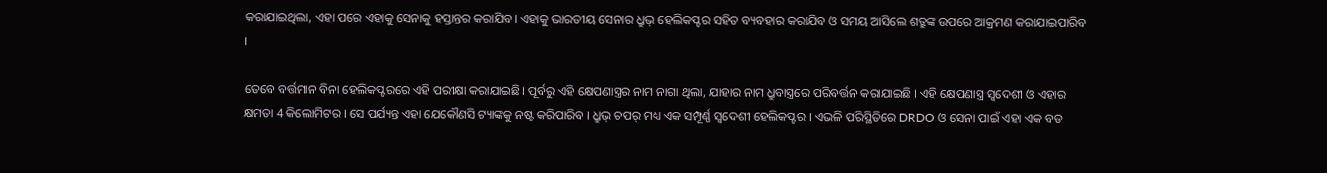କରାଯାଇଥିଲା, ଏହା ପରେ ଏହାକୁ ସେନାକୁ ହସ୍ତାନ୍ତର କରାଯିବ। ଏହାକୁ ଭାରତୀୟ ସେନାର ଧ୍ରୁଭ୍ ହେଲିକପ୍ଟର ସହିତ ବ୍ୟବହାର କରାଯିବ ଓ ସମୟ ଆସିଲେ ଶତ୍ରୁଙ୍କ ଉପରେ ଆକ୍ରମଣ କରାଯାଇପାରିବ ।

ତେବେ ବର୍ତ୍ତମାନ ବିନା ହେଲିକପ୍ଟରରେ ଏହି ପରୀକ୍ଷା କରାଯାଇଛି। ପୂର୍ବରୁ ଏହି କ୍ଷେପଣାସ୍ତ୍ରର ନାମ ନାଗା ଥିଲା, ଯାହାର ନାମ ଧ୍ରୁବାସ୍ତ୍ରରେ ପରିବର୍ତ୍ତନ କରାଯାଇଛି । ଏହି କ୍ଷେପଣାସ୍ତ୍ର ସ୍ବଦେଶୀ ଓ ଏହାର କ୍ଷମତା 4 କିଲୋମିଟର । ସେ ପର୍ଯ୍ୟନ୍ତ ଏହା ଯେକୌଣସି ଟ୍ୟାଙ୍କକୁ ନଷ୍ଟ କରିପାରିବ । ଧ୍ରୁଭ୍ ଚପର୍ ମଧ୍ୟ ଏକ ସମ୍ପୂର୍ଣ୍ଣ ସ୍ବଦେଶୀ ହେଲିକପ୍ଟର । ଏଭଳି ପରିସ୍ଥିତିରେ DRDO ଓ ସେନା ପାଇଁ ଏହା ଏକ ବଡ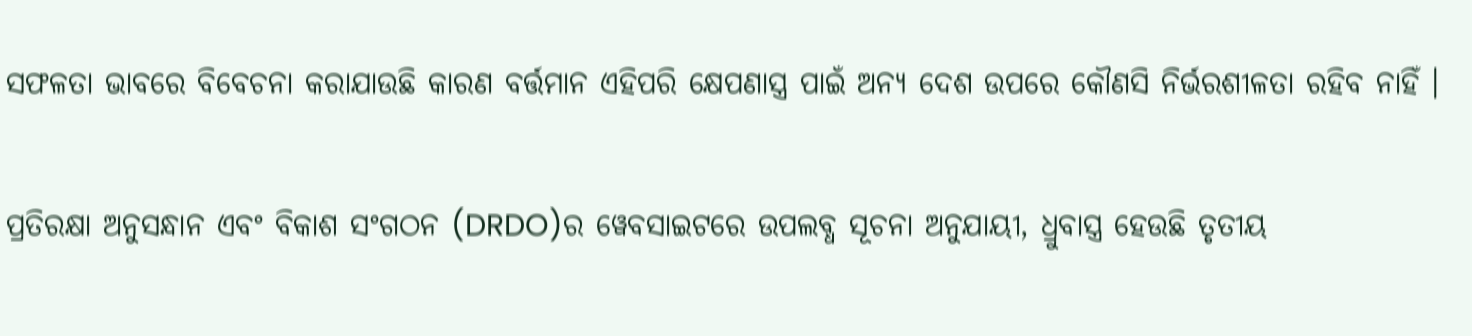ସଫଳତା ଭାବରେ ବିବେଚନା କରାଯାଉଛି କାରଣ ବର୍ତ୍ତମାନ ଏହିପରି କ୍ଷେପଣାସ୍ତ୍ର ପାଇଁ ଅନ୍ୟ ଦେଶ ଉପରେ କୌଣସି ନିର୍ଭରଶୀଳତା ରହିବ ନାହିଁ ।

ପ୍ରତିରକ୍ଷା ଅନୁସନ୍ଧାନ ଏବଂ ବିକାଶ ସଂଗଠନ (DRDO)ର ୱେବସାଇଟରେ ଉପଲବ୍ଧ ସୂଚନା ଅନୁଯାୟୀ, ଧ୍ରୁବାସ୍ତ୍ର ହେଉଛି ତୃତୀୟ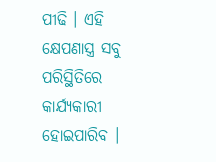ପୀଢି । ଏହି କ୍ଷେପଣାସ୍ତ୍ର ସବୁ ପରିସ୍ଥିତିରେ କାର୍ଯ୍ୟକାରୀ ହୋଇପାରିବ ।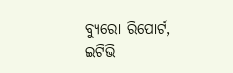ବ୍ୟୁରୋ ରିପୋର୍ଟ, ଇଟିଭି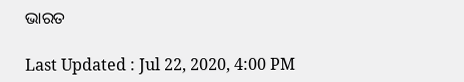ଭାରତ

Last Updated : Jul 22, 2020, 4:00 PM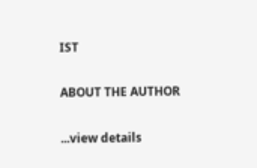IST

ABOUT THE AUTHOR

...view details